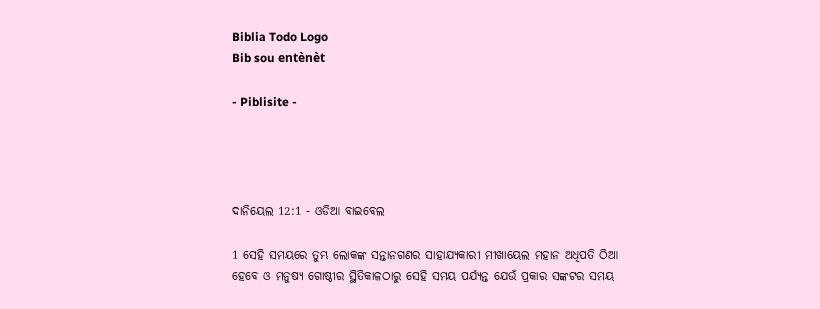Biblia Todo Logo
Bib sou entènèt

- Piblisite -




ଦାନିୟେଲ 12:1 - ଓଡିଆ ବାଇବେଲ

1 ସେହି ସମୟରେ ତୁମ୍ଭ ଲୋକଙ୍କ ସନ୍ତାନଗଣର ସାହାଯ୍ୟକାରୀ ମୀଖାୟେଲ ମହାନ ଅଧିପତି ଠିଆ ହେବେ ଓ ମନୁଷ୍ୟ ଗୋଷ୍ଠୀର ସ୍ଥିତିକାଳଠାରୁ ସେହି ସମୟ ପର୍ଯ୍ୟନ୍ତ ଯେଉଁ ପ୍ରକାର ସଙ୍କଟର ସମୟ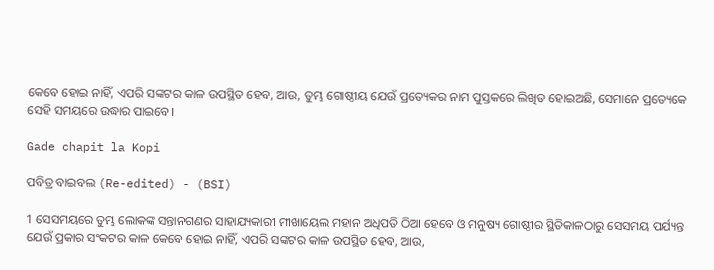କେବେ ହୋଇ ନାହିଁ, ଏପରି ସଙ୍କଟର କାଳ ଉପସ୍ଥିତ ହେବ, ଆଉ, ତୁମ୍ଭ ଗୋଷ୍ଠୀୟ ଯେଉଁ ପ୍ରତ୍ୟେକର ନାମ ପୁସ୍ତକରେ ଲିଖିତ ହୋଇଅଛି, ସେମାନେ ପ୍ରତ୍ୟେକେ ସେହି ସମୟରେ ଉଦ୍ଧାର ପାଇବେ।

Gade chapit la Kopi

ପବିତ୍ର ବାଇବଲ (Re-edited) - (BSI)

1 ସେସମୟରେ ତୁମ୍ଭ ଲୋକଙ୍କ ସନ୍ତାନଗଣର ସାହାଯ୍ୟକାରୀ ମୀଖାୟେଲ ମହାନ ଅଧିପତି ଠିଆ ହେବେ ଓ ମନୁଷ୍ୟ ଗୋଷ୍ଠୀର ସ୍ଥିତିକାଳଠାରୁ ସେସମୟ ପର୍ଯ୍ୟନ୍ତ ଯେଉଁ ପ୍ରକାର ସଂକଟର କାଳ କେବେ ହୋଇ ନାହିଁ, ଏପରି ସଙ୍କଟର କାଳ ଉପସ୍ଥିତ ହେବ, ଆଉ,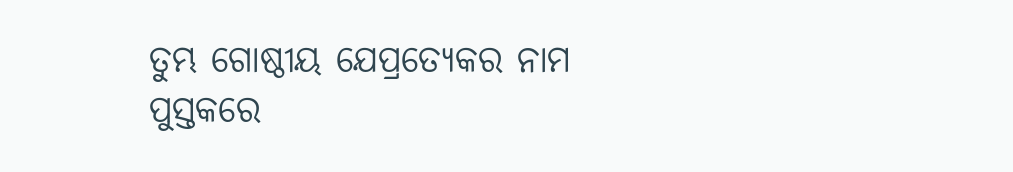ତୁମ୍ଭ ଗୋଷ୍ଠୀୟ ଯେପ୍ରତ୍ୟେକର ନାମ ପୁସ୍ତକରେ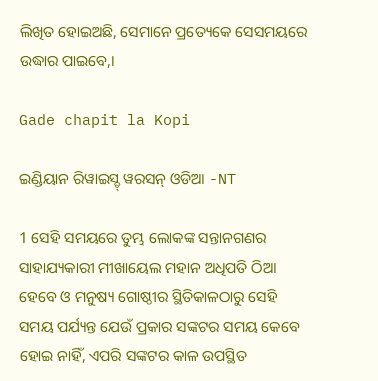ଲିଖିତ ହୋଇଅଛି, ସେମାନେ ପ୍ରତ୍ୟେକେ ସେସମୟରେ ଉଦ୍ଧାର ପାଇବେ,।

Gade chapit la Kopi

ଇଣ୍ଡିୟାନ ରିୱାଇସ୍ଡ୍ ୱରସନ୍ ଓଡିଆ -NT

1 ସେହି ସମୟରେ ତୁମ୍ଭ ଲୋକଙ୍କ ସନ୍ତାନଗଣର ସାହାଯ୍ୟକାରୀ ମୀଖାୟେଲ ମହାନ ଅଧିପତି ଠିଆ ହେବେ ଓ ମନୁଷ୍ୟ ଗୋଷ୍ଠୀର ସ୍ଥିତିକାଳଠାରୁ ସେହି ସମୟ ପର୍ଯ୍ୟନ୍ତ ଯେଉଁ ପ୍ରକାର ସଙ୍କଟର ସମୟ କେବେ ହୋଇ ନାହିଁ, ଏପରି ସଙ୍କଟର କାଳ ଉପସ୍ଥିତ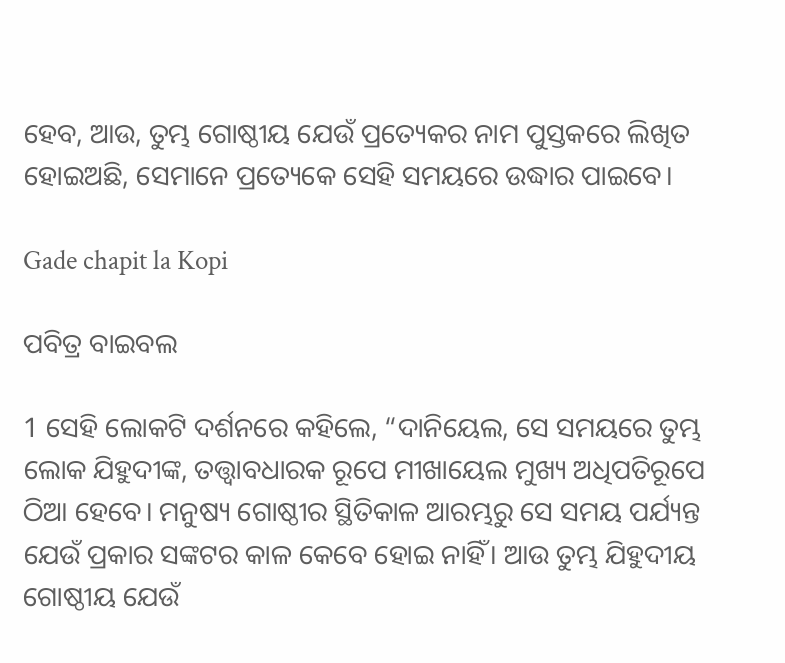ହେବ, ଆଉ, ତୁମ୍ଭ ଗୋଷ୍ଠୀୟ ଯେଉଁ ପ୍ରତ୍ୟେକର ନାମ ପୁସ୍ତକରେ ଲିଖିତ ହୋଇଅଛି, ସେମାନେ ପ୍ରତ୍ୟେକେ ସେହି ସମୟରେ ଉଦ୍ଧାର ପାଇବେ।

Gade chapit la Kopi

ପବିତ୍ର ବାଇବଲ

1 ସେହି ଲୋକଟି ଦର୍ଶନରେ କହିଲେ, “ଦାନିୟେଲ, ସେ ସମୟରେ ତୁମ୍ଭ ଲୋକ ଯିହୁଦୀଙ୍କ, ତତ୍ତ୍ୱାବଧାରକ ରୂପେ ମୀଖାୟେଲ ମୁଖ୍ୟ ଅଧିପତିରୂପେ ଠିଆ ହେବେ। ମନୁଷ୍ୟ ଗୋଷ୍ଠୀର ସ୍ଥିତିକାଳ ଆରମ୍ଭରୁ ସେ ସମୟ ପର୍ଯ୍ୟନ୍ତ ଯେଉଁ ପ୍ରକାର ସଙ୍କଟର କାଳ କେବେ ହୋଇ ନାହିଁ। ଆଉ ତୁମ୍ଭ ଯିହୁଦୀୟ ଗୋଷ୍ଠୀୟ ଯେଉଁ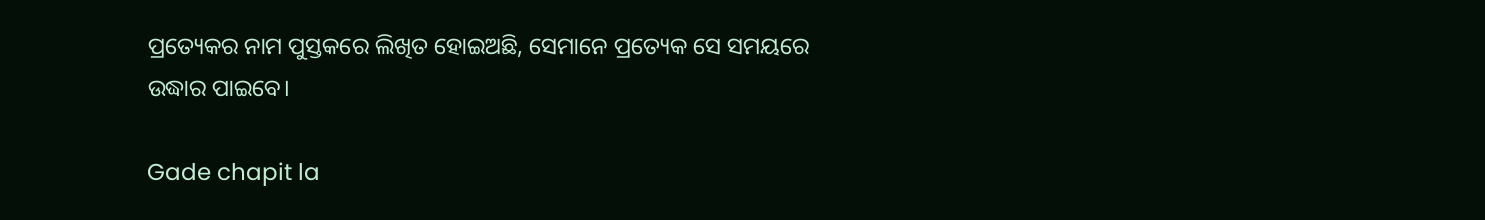ପ୍ରତ୍ୟେକର ନାମ ପୁସ୍ତକରେ ଲିଖିତ ହୋଇଅଛି, ସେମାନେ ପ୍ରତ୍ୟେକ ସେ ସମୟରେ ଉଦ୍ଧାର ପାଇବେ।

Gade chapit la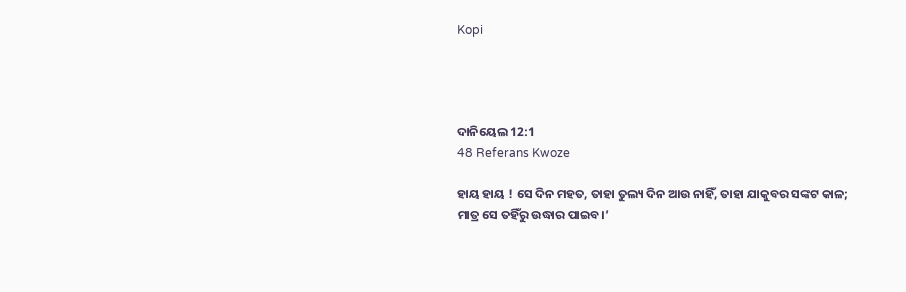Kopi




ଦାନିୟେଲ 12:1
48 Referans Kwoze

ହାୟ ହାୟ ! ସେ ଦିନ ମହତ, ତାହା ତୁଲ୍ୟ ଦିନ ଆଉ ନାହିଁ, ତାହା ଯାକୁବର ସଙ୍କଟ କାଳ; ମାତ୍ର ସେ ତହିଁରୁ ଉଦ୍ଧାର ପାଇବ।’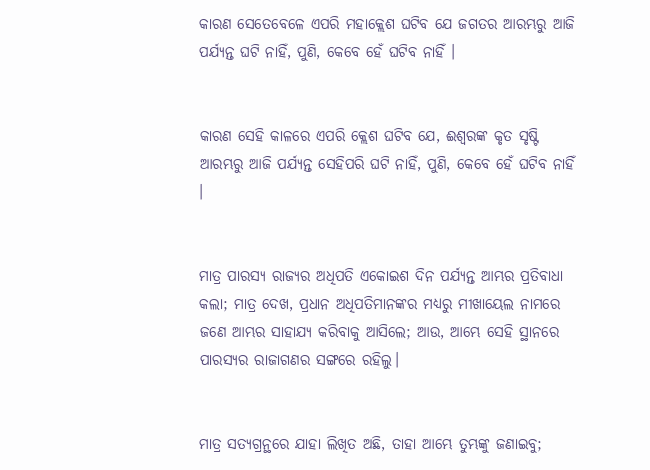କାରଣ ସେତେବେଳେ ଏପରି ମହାକ୍ଲେଶ ଘଟିବ ଯେ ଜଗତର ଆରମ୍ଭରୁ ଆଜି ପର୍ଯ୍ୟନ୍ତ ଘଟି ନାହିଁ, ପୁଣି, କେବେ ହେଁ ଘଟିବ ନାହିଁ ।


କାରଣ ସେହି କାଳରେ ଏପରି କ୍ଲେଶ ଘଟିବ ଯେ, ଈଶ୍ୱରଙ୍କ କୃତ ସୃଷ୍ଟି ଆରମ୍ଭରୁ ଆଜି ପର୍ଯ୍ୟନ୍ତ ସେହିପରି ଘଟି ନାହିଁ, ପୁଣି, କେବେ ହେଁ ଘଟିବ ନାହିଁ ।


ମାତ୍ର ପାରସ୍ୟ ରାଜ୍ୟର ଅଧିପତି ଏକୋଇଶ ଦିନ ପର୍ଯ୍ୟନ୍ତ ଆମ୍ଭର ପ୍ରତିବାଧା କଲା; ମାତ୍ର ଦେଖ, ପ୍ରଧାନ ଅଧିପତିମାନଙ୍କର ମଧ୍ୟରୁ ମୀଖାୟେଲ ନାମରେ ଜଣେ ଆମ୍ଭର ସାହାଯ୍ୟ କରିବାକୁ ଆସିଲେ; ଆଉ, ଆମ୍ଭେ ସେହି ସ୍ଥାନରେ ପାରସ୍ୟର ରାଜାଗଣର ସଙ୍ଗରେ ରହିଲୁ।


ମାତ୍ର ସତ୍ୟଗ୍ରନ୍ଥରେ ଯାହା ଲିଖିତ ଅଛି, ତାହା ଆମ୍ଭେ ତୁମ୍ଭଙ୍କୁ ଜଣାଇବୁ;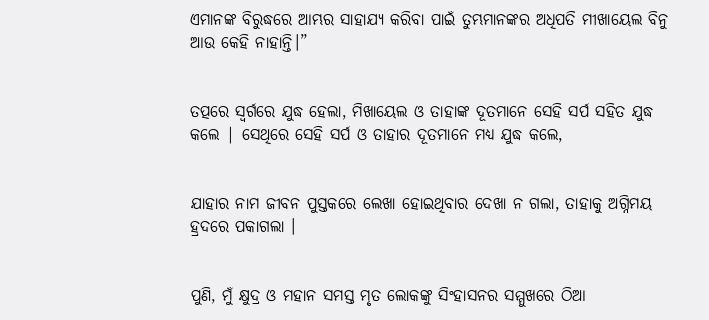ଏମାନଙ୍କ ବିରୁଦ୍ଧରେ ଆମ୍ଭର ସାହାଯ୍ୟ କରିବା ପାଇଁ ତୁମ୍ଭମାନଙ୍କର ଅଧିପତି ମୀଖାୟେଲ ବିନୁ ଆଉ କେହି ନାହାନ୍ତି।”


ତତ୍ପରେ ସ୍ୱର୍ଗରେ ଯୁଦ୍ଧ ହେଲା, ମିଖାୟେଲ ଓ ତାହାଙ୍କ ଦୂତମାନେ ସେହି ସର୍ପ ସହିତ ଯୁଦ୍ଧ କଲେ | ସେଥିରେ ସେହି ସର୍ପ ଓ ତାହାର ଦୂତମାନେ ମଧ୍ୟ ଯୁଦ୍ଧ କଲେ,


ଯାହାର ନାମ ଜୀବନ ପୁସ୍ତକରେ ଲେଖା ହୋଇଥିବାର ଦେଖା ନ ଗଲା, ତାହାକୁ ଅଗ୍ନିମୟ ହ୍ରଦରେ ପକାଗଲା ।


ପୁଣି, ମୁଁ କ୍ଷୁଦ୍ର ଓ ମହାନ ସମସ୍ତ ମୃତ ଲୋକଙ୍କୁ ସିଂହାସନର ସମ୍ମୁଖରେ ଠିଆ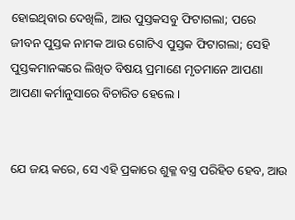ହୋଇଥିବାର ଦେଖିଲି, ଆଉ ପୁସ୍ତକସବୁ ଫିଟାଗଲା; ପରେ ଜୀବନ ପୁସ୍ତକ ନାମକ ଆଉ ଗୋଟିଏ ପୁସ୍ତକ ଫିଟାଗଲା; ସେହି ପୁସ୍ତକମାନଙ୍କରେ ଲିଖିତ ବିଷୟ ପ୍ରମାଣେ ମୃତମାନେ ଆପଣା ଆପଣା କର୍ମାନୁସାରେ ବିଚାରିତ ହେଲେ ।


ଯେ ଜୟ କରେ, ସେ ଏହି ପ୍ରକାରେ ଶୁକ୍ଳ ବସ୍ତ୍ର ପରିହିତ ହେବ, ଆଉ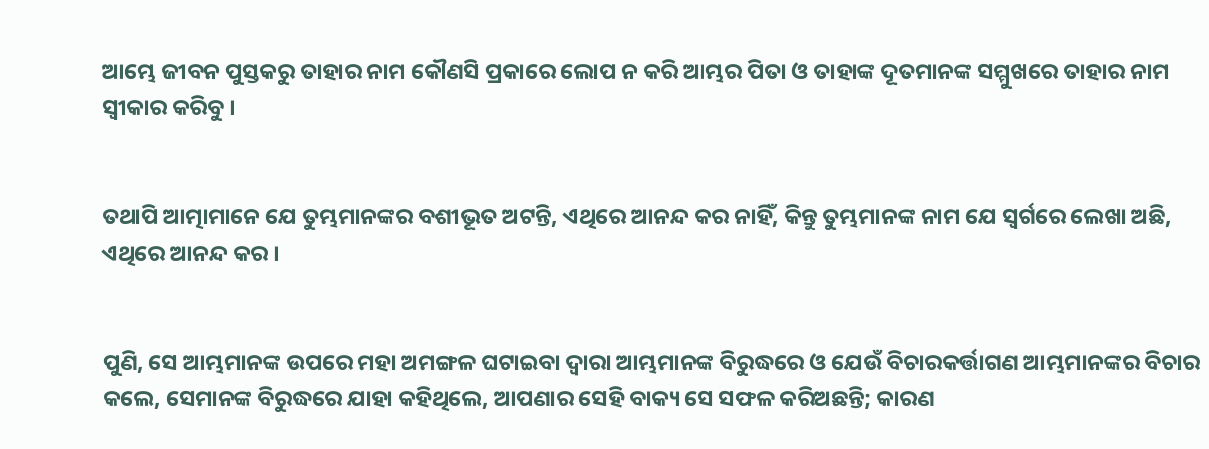ଆମ୍ଭେ ଜୀବନ ପୁସ୍ତକରୁ ତାହାର ନାମ କୌଣସି ପ୍ରକାରେ ଲୋପ ନ କରି ଆମ୍ଭର ପିତା ଓ ତାହାଙ୍କ ଦୂତମାନଙ୍କ ସମ୍ମୁଖରେ ତାହାର ନାମ ସ୍ୱୀକାର କରିବୁ ।


ତଥାପି ଆତ୍ମାମାନେ ଯେ ତୁମ୍ଭମାନଙ୍କର ବଶୀଭୂତ ଅଟନ୍ତି, ଏଥିରେ ଆନନ୍ଦ କର ନାହିଁ, କିନ୍ତୁ ତୁମ୍ଭମାନଙ୍କ ନାମ ଯେ ସ୍ୱର୍ଗରେ ଲେଖା ଅଛି, ଏଥିରେ ଆନନ୍ଦ କର ।


ପୁଣି, ସେ ଆମ୍ଭମାନଙ୍କ ଉପରେ ମହା ଅମଙ୍ଗଳ ଘଟାଇବା ଦ୍ୱାରା ଆମ୍ଭମାନଙ୍କ ବିରୁଦ୍ଧରେ ଓ ଯେଉଁ ବିଚାରକର୍ତ୍ତାଗଣ ଆମ୍ଭମାନଙ୍କର ବିଚାର କଲେ, ସେମାନଙ୍କ ବିରୁଦ୍ଧରେ ଯାହା କହିଥିଲେ, ଆପଣାର ସେହି ବାକ୍ୟ ସେ ସଫଳ କରିଅଛନ୍ତି; କାରଣ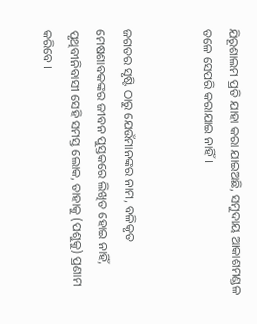ଯିରୂଶାଲମ ପ୍ରତି ଯାହା କରା ଯାଇଅଛି, ସମୁଦାୟ ଆକାଶମଣ୍ଡଳ ତଳେ ସେପରି କରାଯାଇ ନାହିଁ।


ଜଗତର ସୃଷ୍ଟି ଠାରୁ ଯେଉଁମାନଙ୍କର ନାମ, ବଳିକୃତ ମେଷଶାବକଙ୍କର ଜୀବନ ପୁସ୍ତକରେ ଲିଖିତ ହୋଇ ନାହିଁ, ପୃଥିବୀନିବାସୀ ସେହି ସମସ୍ତ ଲୋକ, ତାହାକୁ (ପଶୁକୁ) ପ୍ରଣାମ କରିବେ ।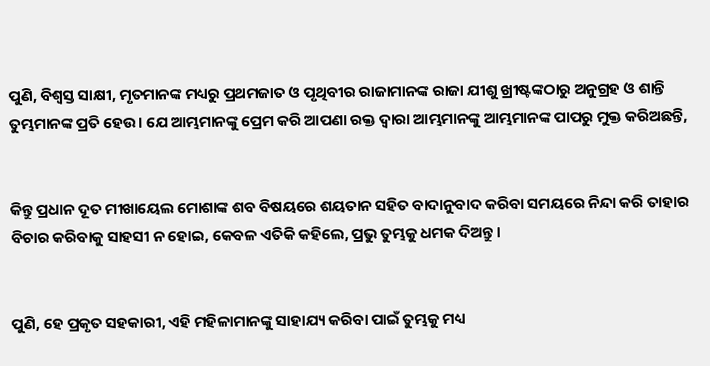ପୁଣି, ବିଶ୍ୱସ୍ତ ସାକ୍ଷୀ, ମୃତମାନଙ୍କ ମଧ୍ୟରୁ ପ୍ରଥମଜାତ ଓ ପୃଥିବୀର ରାଜାମାନଙ୍କ ରାଜା ଯୀଶୁ ଖ୍ରୀଷ୍ଟଙ୍କଠାରୁ ଅନୁଗ୍ରହ ଓ ଶାନ୍ତି ତୁମ୍ଭମାନଙ୍କ ପ୍ରତି ହେଉ। ଯେ ଆମ୍ଭମାନଙ୍କୁ ପ୍ରେମ କରି ଆପଣା ରକ୍ତ ଦ୍ୱାରା ଆମ୍ଭମାନଙ୍କୁ ଆମ୍ଭମାନଙ୍କ ପାପରୁ ମୁକ୍ତ କରିଅଛନ୍ତି,


କିନ୍ତୁ ପ୍ରଧାନ ଦୂତ ମୀଖାୟେଲ ମୋଶାଙ୍କ ଶବ ବିଷୟରେ ଶୟତାନ ସହିତ ବାଦାନୁବାଦ କରିବା ସମୟରେ ନିନ୍ଦା କରି ତାହାର ବିଚାର କରିବାକୁ ସାହସୀ ନ ହୋଇ, କେବଳ ଏତିକି କହିଲେ, ପ୍ରଭୁ ତୁମ୍ଭକୁ ଧମକ ଦିଅନ୍ତୁ ।


ପୁଣି, ହେ ପ୍ରକୃତ ସହକାରୀ, ଏହି ମହିଳାମାନଙ୍କୁ ସାହାଯ୍ୟ କରିବା ପାଇଁ ତୁମ୍ଭକୁ ମଧ୍ୟ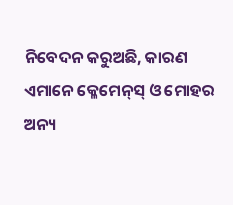ନିବେଦନ କରୁଅଛି, କାରଣ ଏମାନେ କ୍ଳେମେନ୍‍ସ୍‍ ଓ ମୋହର ଅନ୍ୟ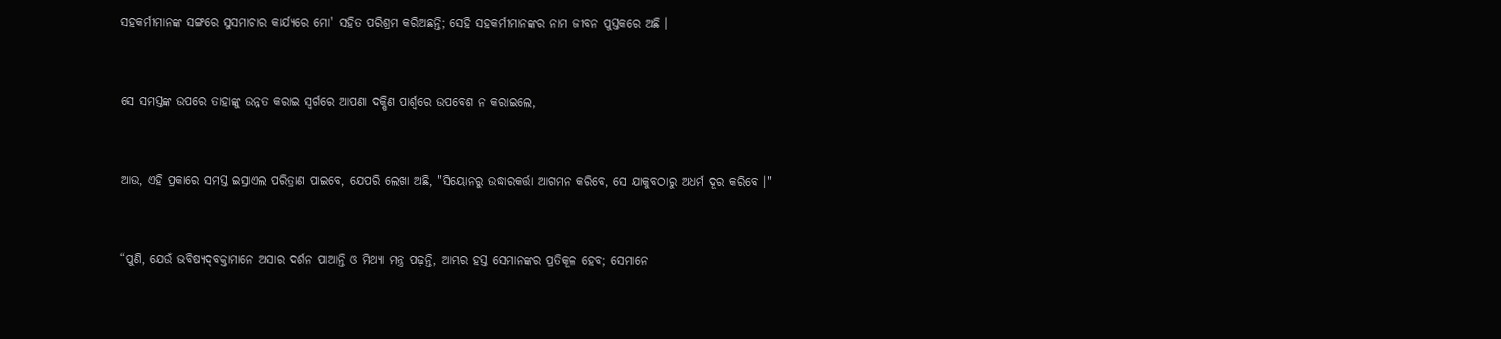ସହକର୍ମୀମାନଙ୍କ ସଙ୍ଗରେ ସୁସମାଚାର କାର୍ଯ୍ୟରେ ମୋ' ସହିତ ପରିଶ୍ରମ କରିଅଛନ୍ତି; ସେହି ସହକର୍ମୀମାନଙ୍କର ନାମ ଜୀବନ ପୁସ୍ତକରେ ଅଛି ।


ସେ ସମସ୍ତଙ୍କ ଉପରେ ତାହାଙ୍କୁ ଉନ୍ନତ କରାଇ ସ୍ୱର୍ଗରେ ଆପଣା ଦକ୍ଷିଣ ପାର୍ଶ୍ୱରେ ଉପବେଶ ନ କରାଇଲେ,


ଆଉ, ଏହି ପ୍ରକାରେ ସମସ୍ତ ଇସ୍ରାଏଲ ପରିତ୍ରାଣ ପାଇବେ, ଯେପରି ଲେଖା ଅଛି, "ସିୟୋନରୁ ଉଦ୍ଧାରକର୍ତ୍ତା ଆଗମନ କରିବେ, ସେ ଯାକୁବଠାରୁ ଅଧର୍ମ ଦୂର କରିବେ ।"


“ପୁଣି, ଯେଉଁ ଭବିଷ୍ୟଦ୍‍ବକ୍ତାମାନେ ଅସାର ଦର୍ଶନ ପାଆନ୍ତି ଓ ମିଥ୍ୟା ମନ୍ତ୍ର ପଢ଼ନ୍ତି, ଆମ୍ଭର ହସ୍ତ ସେମାନଙ୍କର ପ୍ରତିକୂଳ ହେବ; ସେମାନେ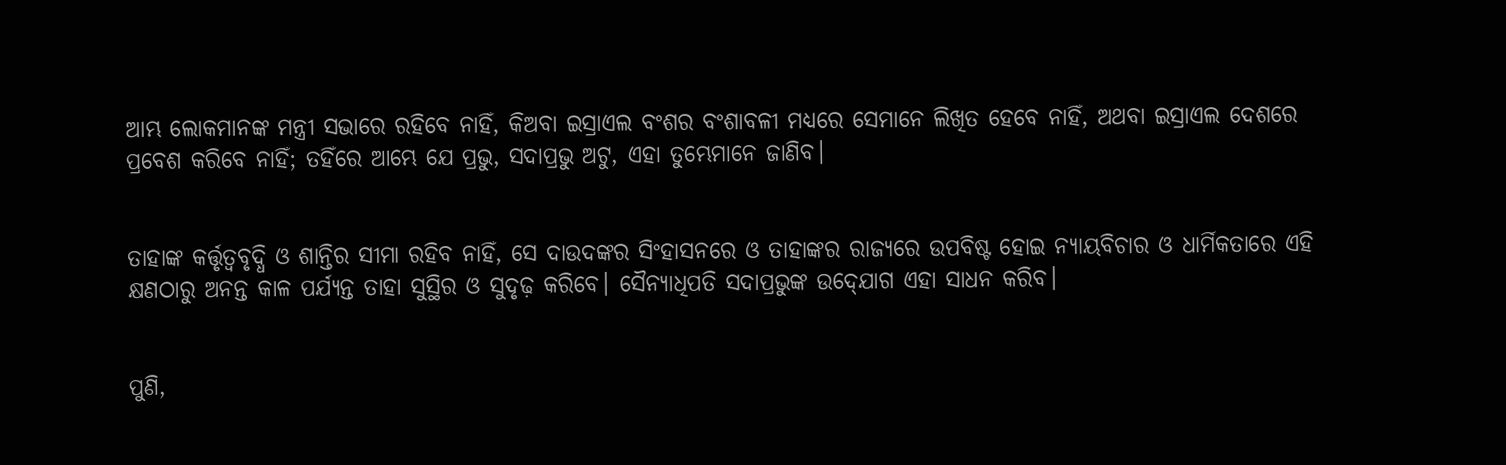ଆମ୍ଭ ଲୋକମାନଙ୍କ ମନ୍ତ୍ରୀ ସଭାରେ ରହିବେ ନାହିଁ, କିଅବା ଇସ୍ରାଏଲ ବଂଶର ବଂଶାବଳୀ ମଧ୍ୟରେ ସେମାନେ ଲିଖିତ ହେବେ ନାହିଁ, ଅଥବା ଇସ୍ରାଏଲ ଦେଶରେ ପ୍ରବେଶ କରିବେ ନାହିଁ; ତହିଁରେ ଆମ୍ଭେ ଯେ ପ୍ରଭୁ, ସଦାପ୍ରଭୁ ଅଟୁ, ଏହା ତୁମ୍ଭେମାନେ ଜାଣିବ।


ତାହାଙ୍କ କର୍ତ୍ତୃତ୍ୱବୃଦ୍ଧି ଓ ଶାନ୍ତିର ସୀମା ରହିବ ନାହିଁ, ସେ ଦାଉଦଙ୍କର ସିଂହାସନରେ ଓ ତାହାଙ୍କର ରାଜ୍ୟରେ ଉପବିଷ୍ଟ ହୋଇ ନ୍ୟାୟବିଚାର ଓ ଧାର୍ମିକତାରେ ଏହି କ୍ଷଣଠାରୁ ଅନନ୍ତ କାଳ ପର୍ଯ୍ୟନ୍ତ ତାହା ସୁସ୍ଥିର ଓ ସୁଦୃଢ଼ କରିବେ। ସୈନ୍ୟାଧିପତି ସଦାପ୍ରଭୁଙ୍କ ଉଦ୍‍ଯୋଗ ଏହା ସାଧନ କରିବ।


ପୁଣି,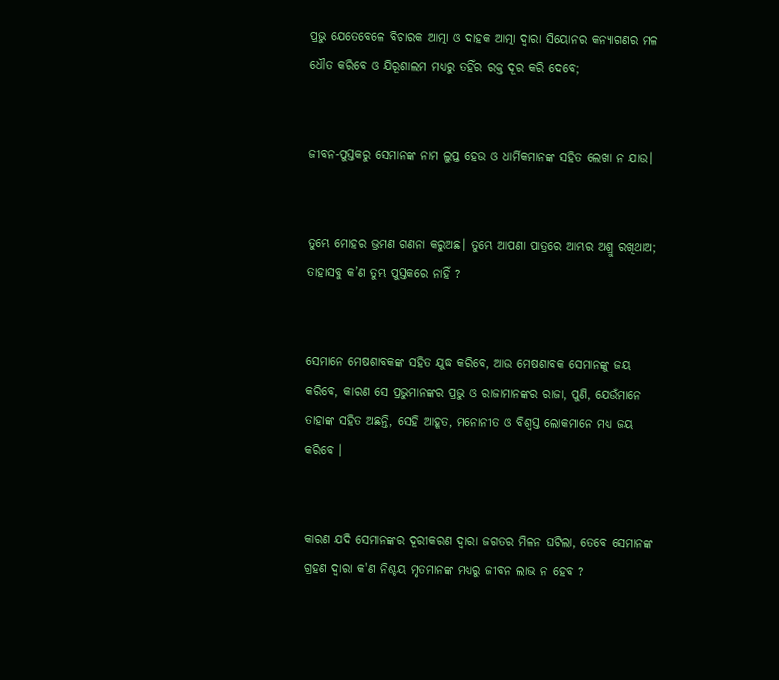ପ୍ରଭୁ ଯେତେବେଳେ ବିଚାରକ ଆତ୍ମା ଓ ଦାହକ ଆତ୍ମା ଦ୍ୱାରା ସିୟୋନର କନ୍ୟାଗଣର ମଳ ଧୌତ କରିବେ ଓ ଯିରୂଶାଲମ ମଧ୍ୟରୁ ତହିଁର ରକ୍ତ ଦୂର କରି ଦେବେ;


ଜୀବନ-ପୁସ୍ତକରୁ ସେମାନଙ୍କ ନାମ ଲୁପ୍ତ ହେଉ ଓ ଧାର୍ମିକମାନଙ୍କ ସହିତ ଲେଖା ନ ଯାଉ।


ତୁମ୍ଭେ ମୋହର ଭ୍ରମଣ ଗଣନା କରୁଅଛ। ତୁମ୍ଭେ ଆପଣା ପାତ୍ରରେ ଆମ୍ଭର ଅଶ୍ରୁ ରଖିଥାଅ; ତାହାସବୁ କ’ଣ ତୁମ୍ଭ ପୁସ୍ତକରେ ନାହିଁ ?


ସେମାନେ ମେଷଶାବକଙ୍କ ସହିତ ଯୁଦ୍ଧ କରିବେ, ଆଉ ମେଷଶାବକ ସେମାନଙ୍କୁ ଜୟ କରିବେ, କାରଣ ସେ ପ୍ରଭୁମାନଙ୍କର ପ୍ରଭୁ ଓ ରାଜାମାନଙ୍କର ରାଜା, ପୁଣି, ଯେଉଁମାନେ ତାହାଙ୍କ ସହିତ ଅଛନ୍ତି, ସେହି ଆହୂତ, ମନୋନୀତ ଓ ବିଶ୍ୱସ୍ତ ଲୋକମାନେ ମଧ୍ୟ ଜୟ କରିବେ ।


କାରଣ ଯଦି ସେମାନଙ୍କର ଦୂରୀକରଣ ଦ୍ୱାରା ଜଗତର ମିଳନ ଘଟିଲା, ତେବେ ସେମାନଙ୍କ ଗ୍ରହଣ ଦ୍ୱାରା କ'ଣ ନିଶ୍ଚୟ ମୃତମାନଙ୍କ ମଧ୍ୟରୁ ଜୀବନ ଲାଭ ନ ହେବ ?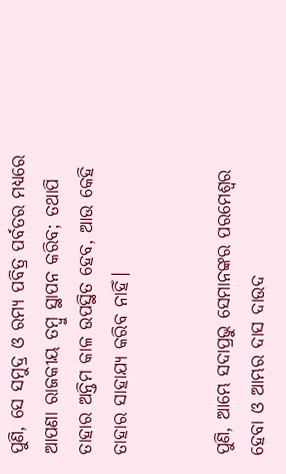ପୁଣି, ସେ ସମୁଦ୍ର ଓ ରମ୍ୟ ପବିତ୍ର ପର୍ବତର ମଧ୍ୟରେ ଆପଣା ରାଜକୀୟ ତମ୍ବୁ ସ୍ଥାପନ କରିବ; ତଥାପି ତାହାର ଅନ୍ତିମ କାଳ ଉପସ୍ଥିତ ହେବ, ଆଉ କେହି ତାହାର ସାହାଯ୍ୟ କରିବ ନାହିଁ।


ପୁଣି, ଆମ୍ଭେ ସଦାପ୍ରଭୁ ସେମାନଙ୍କର ପରମେଶ୍ୱର ହେବା ଓ ଆମ୍ଭର ଦାସ ଦାଉଦ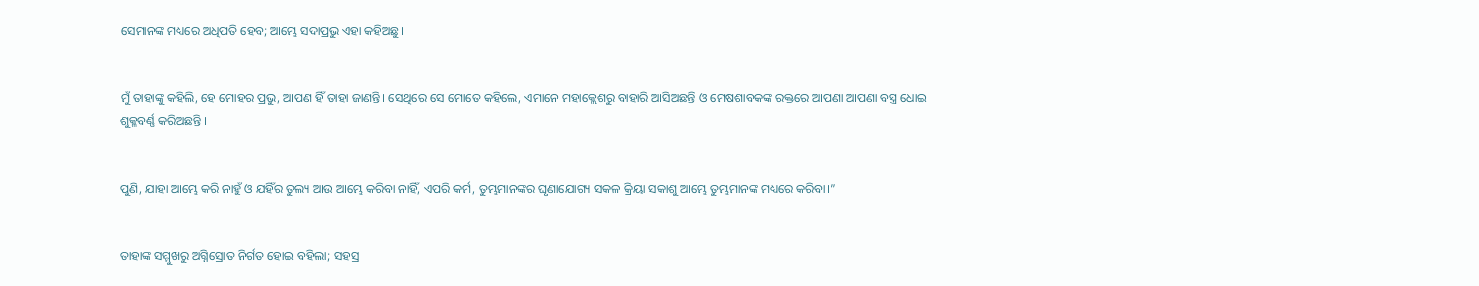ସେମାନଙ୍କ ମଧ୍ୟରେ ଅଧିପତି ହେବ; ଆମ୍ଭେ ସଦାପ୍ରଭୁ ଏହା କହିଅଛୁ।


ମୁଁ ତାହାଙ୍କୁ କହିଲି, ହେ ମୋହର ପ୍ରଭୁ, ଆପଣ ହିଁ ତାହା ଜାଣନ୍ତି। ସେଥିରେ ସେ ମୋତେ କହିଲେ, ଏମାନେ ମହାକ୍ଲେଶରୁ ବାହାରି ଆସିଅଛନ୍ତି ଓ ମେଷଶାବକଙ୍କ ରକ୍ତରେ ଆପଣା ଆପଣା ବସ୍ତ୍ର ଧୋଇ ଶୁକ୍ଳବର୍ଣ୍ଣ କରିଅଛନ୍ତି ।


ପୁଣି, ଯାହା ଆମ୍ଭେ କରି ନାହୁଁ ଓ ଯହିଁର ତୁଲ୍ୟ ଆଉ ଆମ୍ଭେ କରିବା ନାହିଁ, ଏପରି କର୍ମ, ତୁମ୍ଭମାନଙ୍କର ଘୃଣାଯୋଗ୍ୟ ସକଳ କ୍ରିୟା ସକାଶୁ ଆମ୍ଭେ ତୁମ୍ଭମାନଙ୍କ ମଧ୍ୟରେ କରିବା।”


ତାହାଙ୍କ ସମ୍ମୁଖରୁ ଅଗ୍ନିସ୍ରୋତ ନିର୍ଗତ ହୋଇ ବହିଲା; ସହସ୍ର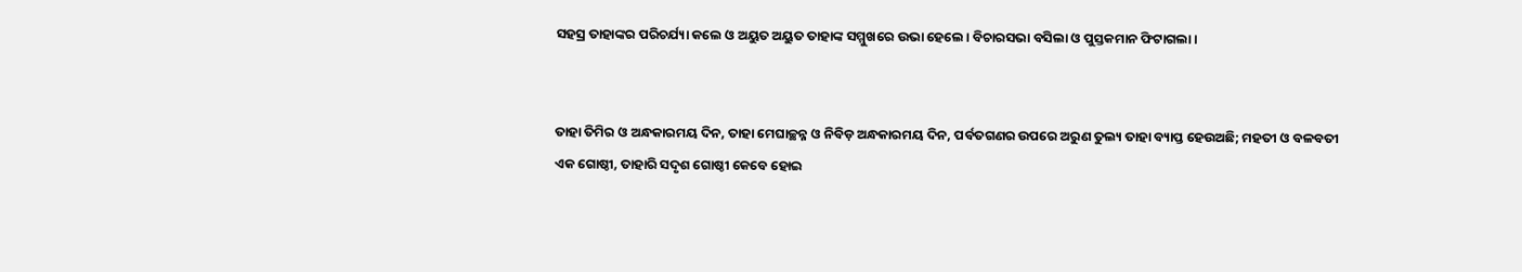ସହସ୍ର ତାହାଙ୍କର ପରିଚର୍ଯ୍ୟା କଲେ ଓ ଅୟୁତ ଅୟୁତ ତାହାଙ୍କ ସମ୍ମୁଖରେ ଉଭା ହେଲେ। ବିଚାରସଭା ବସିଲା ଓ ପୁସ୍ତକମାନ ଫିଟାଗଲା।


ତାହା ତିମିର ଓ ଅନ୍ଧକାରମୟ ଦିନ, ତାହା ମେଘାଚ୍ଛନ୍ନ ଓ ନିବିଡ଼ ଅନ୍ଧକାରମୟ ଦିନ, ପର୍ବତଗଣର ଉପରେ ଅରୁଣ ତୁଲ୍ୟ ତାହା ବ୍ୟାପ୍ତ ହେଉଅଛି; ମହତୀ ଓ ବଳବତୀ ଏକ ଗୋଷ୍ଠୀ, ତାହାରି ସଦୃଶ ଗୋଷ୍ଠୀ କେବେ ହୋଇ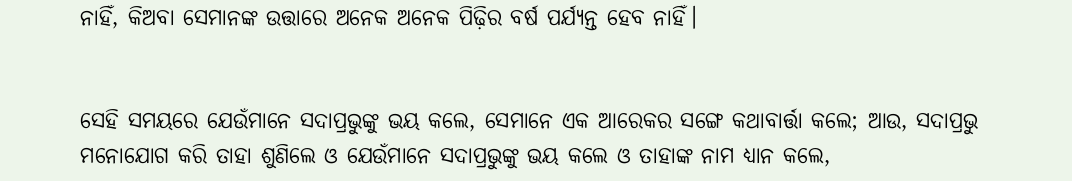ନାହିଁ, କିଅବା ସେମାନଙ୍କ ଉତ୍ତାରେ ଅନେକ ଅନେକ ପିଢ଼ିର ବର୍ଷ ପର୍ଯ୍ୟନ୍ତ ହେବ ନାହିଁ।


ସେହି ସମୟରେ ଯେଉଁମାନେ ସଦାପ୍ରଭୁଙ୍କୁ ଭୟ କଲେ, ସେମାନେ ଏକ ଆରେକର ସଙ୍ଗେ କଥାବାର୍ତ୍ତା କଲେ; ଆଉ, ସଦାପ୍ରଭୁ ମନୋଯୋଗ କରି ତାହା ଶୁଣିଲେ ଓ ଯେଉଁମାନେ ସଦାପ୍ରଭୁଙ୍କୁ ଭୟ କଲେ ଓ ତାହାଙ୍କ ନାମ ଧ୍ୟାନ କଲେ,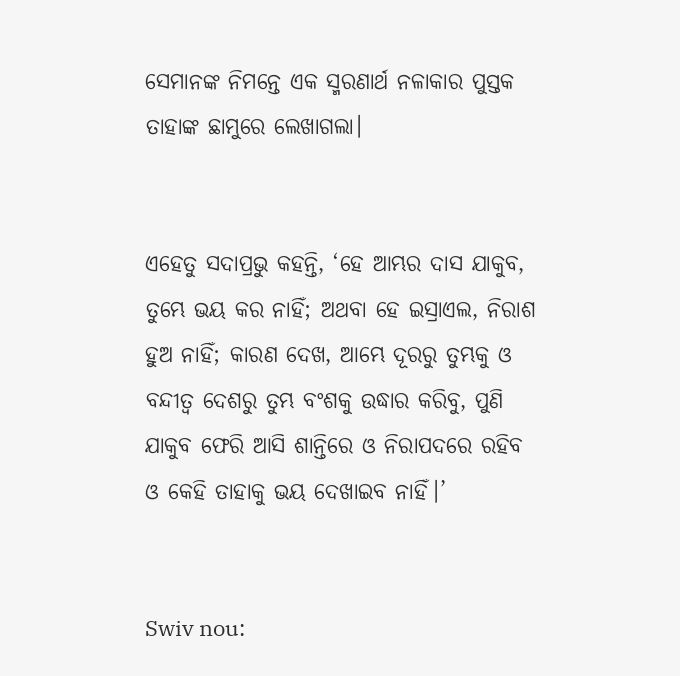ସେମାନଙ୍କ ନିମନ୍ତେ ଏକ ସ୍ମରଣାର୍ଥ ନଳାକାର ପୁସ୍ତକ ତାହାଙ୍କ ଛାମୁରେ ଲେଖାଗଲା।


ଏହେତୁ ସଦାପ୍ରଭୁ କହନ୍ତି, ‘ହେ ଆମ୍ଭର ଦାସ ଯାକୁବ, ତୁମ୍ଭେ ଭୟ କର ନାହିଁ; ଅଥବା ହେ ଇସ୍ରାଏଲ, ନିରାଶ ହୁଅ ନାହିଁ; କାରଣ ଦେଖ, ଆମ୍ଭେ ଦୂରରୁ ତୁମ୍ଭକୁ ଓ ବନ୍ଦୀତ୍ୱ ଦେଶରୁ ତୁମ୍ଭ ବଂଶକୁ ଉଦ୍ଧାର କରିବୁ, ପୁଣି ଯାକୁବ ଫେରି ଆସି ଶାନ୍ତିରେ ଓ ନିରାପଦରେ ରହିବ ଓ କେହି ତାହାକୁ ଭୟ ଦେଖାଇବ ନାହିଁ।’


Swiv nou: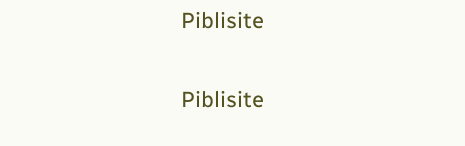Piblisite


Piblisite